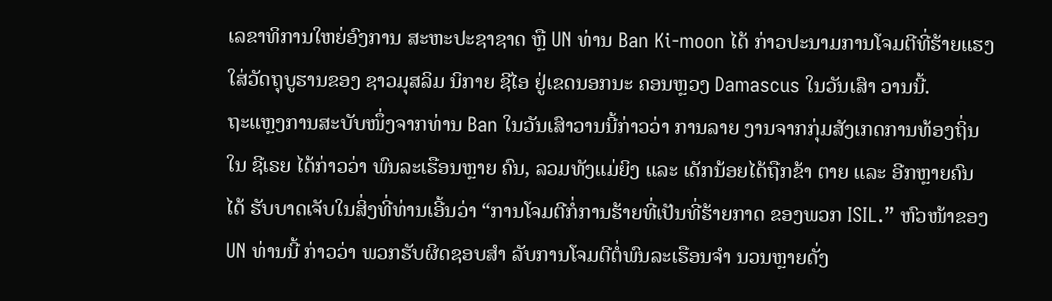ເລຂາທິການໃຫຍ່ອົງການ ສະຫະປະຊາຊາດ ຫຼື UN ທ່ານ Ban Ki-moon ໄດ້ ກ່າວປະນາມການໂຈມຕີທີ່ຮ້າຍແຮງໃສ່ວັດຖຸບູຮານຂອງ ຊາວມຸສລິມ ນິກາຍ ຊີໄອ ຢູ່ເຂດນອກນະ ຄອນຫຼວງ Damascus ໃນວັນເສົາ ວານນີ້.
ຖະແຫຼງການສະບັບໜຶ່ງຈາກທ່ານ Ban ໃນວັນເສົາວານນີ້ກ່າວວ່າ ການລາຍ ງານຈາກກຸ່ມສັງເກດການທ້ອງຖິ່ນໃນ ຊີເຣຍ ໄດ້ກ່າວວ່າ ພົນລະເຮືອນຫຼາຍ ຄົນ, ລວມທັງແມ່ຍິງ ແລະ ເດັກນ້ອຍໄດ້ຖືກຂ້າ ຕາຍ ແລະ ອີກຫຼາຍຄົນໄດ້ ຮັບບາດເຈັບໃນສິ່ງທີ່ທ່ານເອີ້ນວ່າ “ການໂຈມຕີກໍ່ການຮ້າຍທີ່ເປັນທີ່ຮ້າຍກາດ ຂອງພວກ ISIL.” ຫົວໜ້າຂອງ UN ທ່ານນີ້ ກ່າວວ່າ ພວກຮັບຜິດຊອບສຳ ລັບການໂຈມຕີຕໍ່ພົນລະເຮືອນຈຳ ນວນຫຼາຍດັ່ງ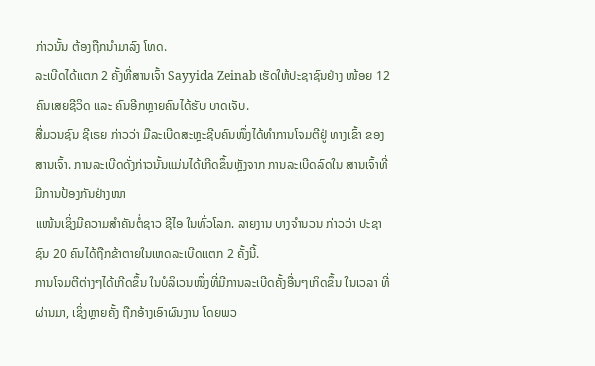ກ່າວນັ້ນ ຕ້ອງຖືກນຳມາລົງ ໂທດ.
ລະເບີດໄດ້ແຕກ 2 ຄັ້ງທີ່ສານເຈົ້າ Sayyida Zeinab ເຮັດໃຫ້ປະຊາຊົນຢ່າງ ໜ້ອຍ 12 ຄົນເສຍຊີວິດ ແລະ ຄົນອີກຫຼາຍຄົນໄດ້ຮັບ ບາດເຈັບ.
ສື່ມວນຊົນ ຊີເຣຍ ກ່າວວ່າ ມືລະເບີດສະຫຼະຊີບຄົນໜຶ່ງໄດ້ທຳການໂຈມຕີຢູ່ ທາງເຂົ້າ ຂອງສານເຈົ້າ. ການລະເບີດດັ່ງກ່າວນັ້ນແມ່ນໄດ້ເກີດຂຶ້ນຫຼັງຈາກ ການລະເບີດລົດໃນ ສານເຈົ້າທີ່ມີການປ້ອງກັນຢ່າງໜາ
ແໜ້ນເຊິ່ງມີຄວາມສຳຄັນຕໍ່ຊາວ ຊີໄອ ໃນທົ່ວໂລກ. ລາຍງານ ບາງຈຳນວນ ກ່າວວ່າ ປະຊາຊົນ 20 ຄົນໄດ້ຖືກຂ້າຕາຍໃນເຫດລະເບີດແຕກ 2 ຄັ້ງນີ້.
ການໂຈມຕີຕ່າງໆໄດ້ເກີດຂຶ້ນ ໃນບໍລິເວນໜຶ່ງທີ່ມີການລະເບີດຄັ້ງອື່ນໆເກິດຂຶ້ນ ໃນເວລາ ທີ່ຜ່ານມາ, ເຊິ່ງຫຼາຍຄັ້ງ ຖືກອ້າງເອົາຜົນງານ ໂດຍພວ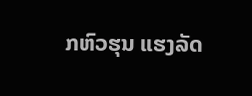ກຫົວຮຸນ ແຮງລັດ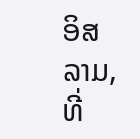ອິສລາມ, ທີ່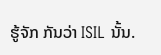ຮູ້ຈັກ ກັນວ່າ ISIL ນັ້ນ.